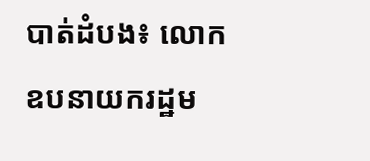បាត់ដំបង៖ លោក ឧបនាយករដ្ឋម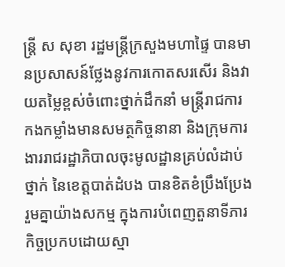ន្រ្ដី ស សុខា រដ្ឋមន្រ្ដីក្រសួងមហាផ្ទៃ បានមានប្រសាសន៍ថ្លែងនូវការកោតសរសើរ និងវាយតម្លៃខ្ពស់ចំពោះថ្នាក់ដឹកនាំ មន្ត្រីរាជការ កងកម្លាំងមានសមត្ថកិច្ចនានា និងក្រុមការងាររាជរដ្ឋាភិបាលចុះមូលដ្ឋានគ្រប់លំដាប់ថ្នាក់ នៃខេត្តបាត់ដំបង បានខិតខំប្រឹងប្រែងរួមគ្នាយ៉ាងសកម្ម ក្នុងការបំពេញតួនាទីភារកិច្ចប្រកបដោយស្មា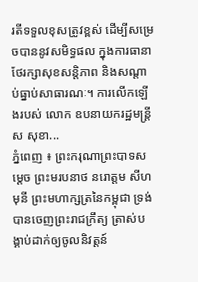រតីទទួលខុសត្រូវខ្ពស់ ដើម្បីសម្រេចបាននូវសមិទ្ធផល ក្នុងការធានាថែរក្សាសុខសន្តិភាព និងសណ្តាប់ធ្នាប់សាធារណៈ។ ការលើកឡើងរបស់ លោក ឧបនាយករដ្ឋមន្រ្ដី ស សុខា...
ភ្នំពេញ ៖ ព្រះករុណាព្រះបាទសម្ដេច ព្រះមរបនាថ នរោត្តម សីហមុនី ព្រះមហាក្សត្រនៃកម្ពុជា ទ្រង់បានចេញព្រះរាជក្រឹត្យ ត្រាស់បង្គាប់ដាក់ឲ្យចូលនិវត្តន៍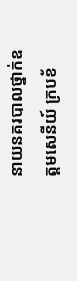នាយនគរបាលថ្នាក់ឧត្តមសេនីយ៍ ក្របខ័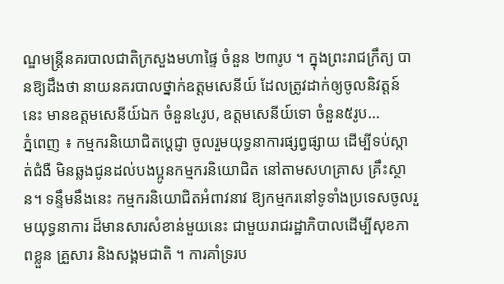ណ្ឌមន្ដ្រីនគរបាលជាតិក្រសួងមហាផ្ទៃ ចំនួន ២៣រូប ។ ក្នុងព្រះរាជក្រឹត្យ បានឱ្យដឹងថា នាយនគរបាលថ្នាក់ឧត្តមសេនីយ៍ ដែលត្រូវដាក់ឲ្យចូលនិវត្តន៍នេះ មានឧត្តមសេនីយ៍ឯក ចំនួន៤រូប, ឧត្តមសេនីយ៍ទោ ចំនួន៥រូប...
ភ្នំពេញ ៖ កម្មករនិយោជិតប្តេជ្ញា ចូលរួមយុទ្ធនាការផ្សព្វផ្សាយ ដើម្បីទប់ស្កាត់ជំងឺ មិនឆ្លងជូនដល់បងប្អូនកម្មករនិយោជិត នៅតាមសហគ្រាស គ្រឹះស្ថាន។ ទន្ទឹមនឹងនេះ កម្មករនិយោជិតអំពាវនាវ ឱ្យកម្មករនៅទូទាំងប្រទេសចូលរួមយុទ្ធនាការ ដ៏មានសារសំខាន់មួយនេះ ជាមួយរាជរដ្ឋាភិបាលដើម្បីសុខភាពខ្លួន គ្រួសារ និងសង្គមជាតិ ។ ការគាំទ្ររប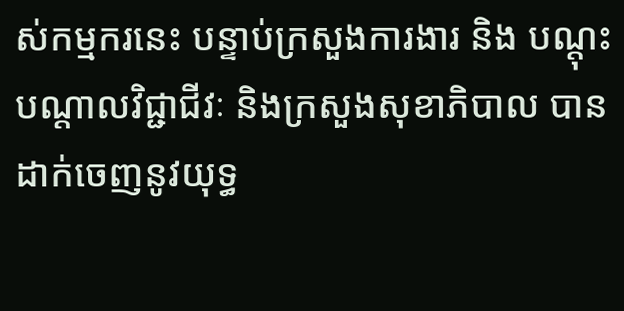ស់កម្មករនេះ បន្ទាប់ក្រសួងការងារ និង បណ្តុះបណ្តាលវិជ្ជាជីវៈ និងក្រសួងសុខាភិបាល បានដាក់ចេញនូវយុទ្ធ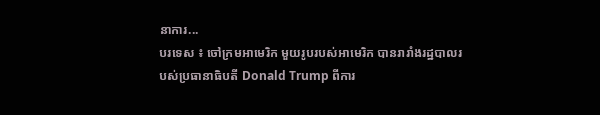នាការ...
បរទេស ៖ ចៅក្រមអាមេរិក មួយរូបរបស់អាមេរិក បានរារាំងរដ្ឋបាលរបស់ប្រធានាធិបតី Donald Trump ពីការ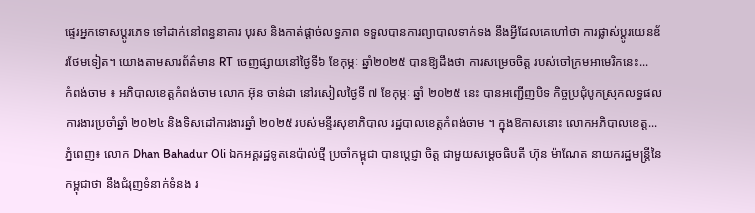ផ្ទេរអ្នកទោសប្តូរភេទ ទៅដាក់នៅពន្ធនាគារ បុរស និងកាត់ផ្តាច់លទ្ធភាព ទទួលបានការព្យាបាលទាក់ទង នឹងអ្វីដែលគេហៅថា ការផ្លាស់ប្តូរយេនឌ័រថែមទៀត។ យោងតាមសារព័ត៌មាន RT ចេញផ្សាយនៅថ្ងៃទី៦ ខែកុម្ភៈ ឆ្នាំ២០២៥ បានឱ្យដឹងថា ការសម្រេចចិត្ត របស់ចៅក្រមអាមេរិកនេះ...
កំពង់ចាម ៖ អភិបាលខេត្តកំពង់ចាម លោក អ៊ុន ចាន់ដា នៅរសៀលថ្ងៃទី ៧ ខែកុម្ភៈ ឆ្នាំ ២០២៥ នេះ បានអញ្ជើញបិទ កិច្ចប្រជុំបូកស្រុកលទ្ធផល ការងារប្រចាំឆ្នាំ ២០២៤ និងទិសដៅការងារឆ្នាំ ២០២៥ របស់មន្ទីរសុខាភិបាល រដ្ឋបាលខេត្តកំពង់ចាម ។ ក្នុងឱកាសនោះ លោកអភិបាលខេត្ត...
ភ្នំពេញ៖ លោក Dhan Bahadur Oli ឯកអគ្គរដ្ឋទូតនេប៉ាល់ថ្មី ប្រចាំកម្ពុជា បានប្តេជ្ញា ចិត្ត ជាមួយសម្តេចធិបតី ហ៊ុន ម៉ាណែត នាយករដ្ឋមន្ត្រីនៃកម្ពុជាថា នឹងជំរុញទំនាក់ទំនង រ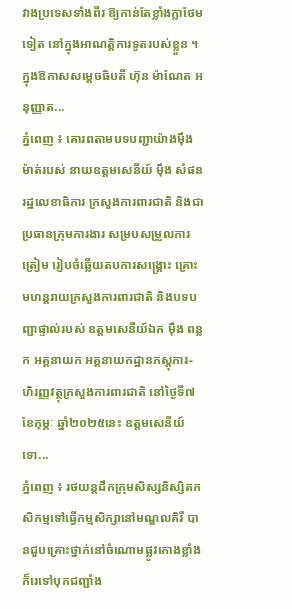វាងប្រទេសទាំងពីរ ឱ្យកាន់តែខ្លាំងក្លាថែមទៀត នៅក្នុងអាណត្តិការទូតរបស់ខ្លួន ។ ក្នុងឱកាសសម្ដេចធិបតី ហ៊ុន ម៉ាណែត អនុញ្ញាត...
ភ្នំពេញ ៖ គោរពតាមបទបញ្ជាយ៉ាងម៉ឹងម៉ាត់របស់ នាយឧត្តមសេនីយ៍ ម៉ឹង សំផន រដ្ឋលេខាធិការ ក្រសួងការពារជាតិ និងជាប្រធានក្រុមការងារ សម្របសម្រួលការត្រៀម រៀបចំឆ្លើយតបការសង្គ្រោះ គ្រោះមហន្តរាយក្រសួងការពារជាតិ និងបទបញ្ជាផ្ទាល់របស់ ឧត្តមសេនីយ៍ឯក ម៉ឹង ពន្លក អគ្គនាយក អគ្គនាយកដ្ឋានភស្តុភារ-ហិរញ្ញវត្ថុក្រសួងការពារជាតិ នៅថ្ងៃទី៧ ខែកុម្ភៈ ឆ្នាំ២០២៥នេះ ឧត្តមសេនីយ៍ទោ...
ភ្នំពេញ ៖ រថយន្តដឹកក្រុមសិស្សនិស្សិតកសិកម្មទៅធ្វើកម្មសិក្សានៅមណ្ឌលគិរី បានជួបគ្រោះថ្នាក់នៅចំណោមផ្លូវកោងខ្លាំង ក៏រេទៅបុកជញ្ជាំង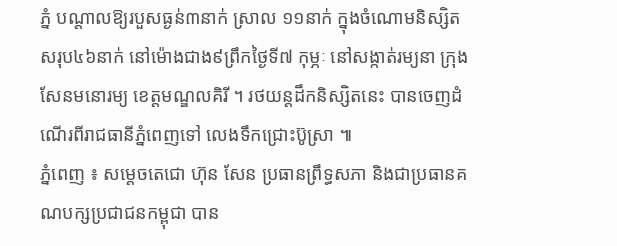ភ្នំ បណ្តាលឱ្យរបួសធ្ងន់៣នាក់ ស្រាល ១១នាក់ ក្នុងចំណោមនិស្សិត សរុប៤៦នាក់ នៅម៉ោងជាង៩ព្រឹកថ្ងៃទី៧ កុម្ភៈ នៅសង្កាត់រម្យនា ក្រុងសែនមនោរម្យ ខេត្តមណ្ឌលគិរី ។ រថយន្តដឹកនិស្សិតនេះ បានចេញដំណើរពីរាជធានីភ្នំពេញទៅ លេងទឹកជ្រោះប៊ូស្រា ៕
ភ្នំពេញ ៖ សម្តេចតេជោ ហ៊ុន សែន ប្រធានព្រឹទ្ធសភា និងជាប្រធានគណបក្សប្រជាជនកម្ពុជា បាន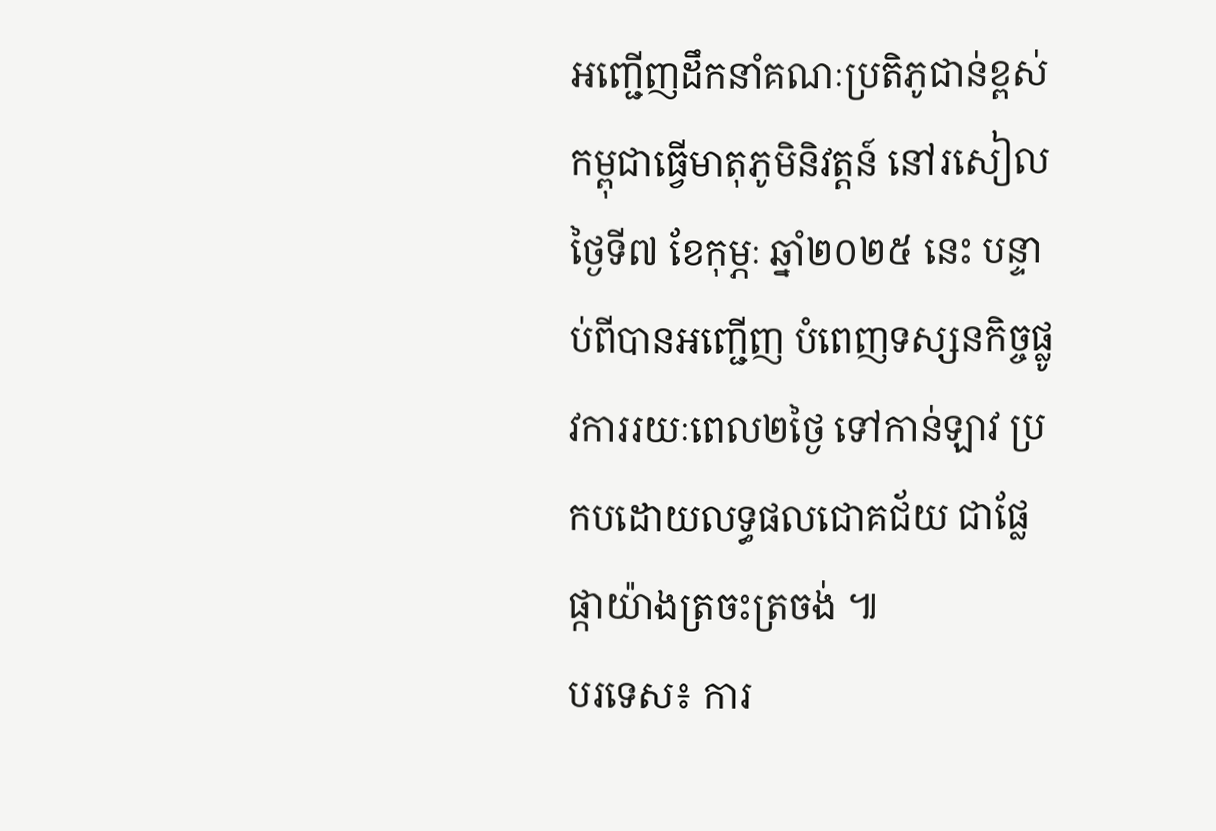អញ្ជើញដឹកនាំគណៈប្រតិភូជាន់ខ្ពស់កម្ពុជាធ្វើមាតុភូមិនិវត្តន៍ នៅរសៀលថ្ងៃទី៧ ខែកុម្ភៈ ឆ្នាំ២០២៥ នេះ បន្ទាប់ពីបានអញ្ជើញ បំពេញទស្សនកិច្ចផ្លូវការរយៈពេល២ថ្ងៃ ទៅកាន់ឡាវ ប្រកបដោយលទ្ធផលជោគជ័យ ជាផ្លែផ្កាយ៉ាងត្រចះត្រចង់ ៕
បរទេស៖ ការ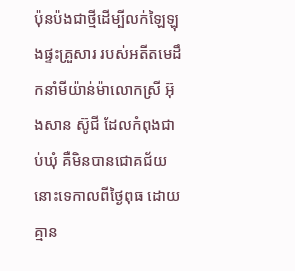ប៉ុនប៉ងជាថ្មីដើម្បីលក់ឡៃឡុងផ្ទះគ្រួសារ របស់អតីតមេដឹកនាំមីយ៉ាន់ម៉ាលោកស្រី អ៊ុងសាន ស៊ូជី ដែលកំពុងជាប់ឃុំ គឺមិនបានជោគជ័យនោះទេកាលពីថ្ងៃពុធ ដោយគ្មាន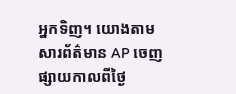អ្នកទិញ។ យោងតាមសារព័ត៌មាន AP ចេញផ្សាយកាលពីថ្ងៃ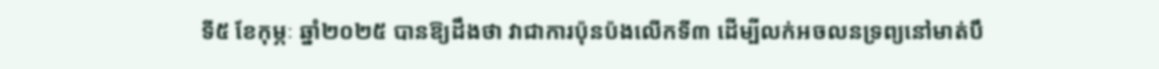ទី៥ ខែកុម្ភៈ ឆ្នាំ២០២៥ បានឱ្យដឹងថា វាជាការប៉ុនប៉ងលើកទី៣ ដើម្បីលក់អចលនទ្រព្យនៅមាត់បឹ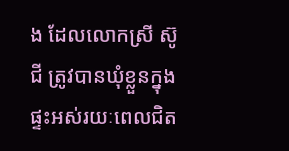ង ដែលលោកស្រី ស៊ូជី ត្រូវបានឃុំខ្លួនក្នុងផ្ទះអស់រយៈពេលជិត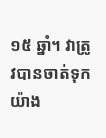១៥ ឆ្នាំ។ វាត្រូវបានចាត់ទុកយ៉ាង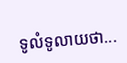ទូលំទូលាយថា...